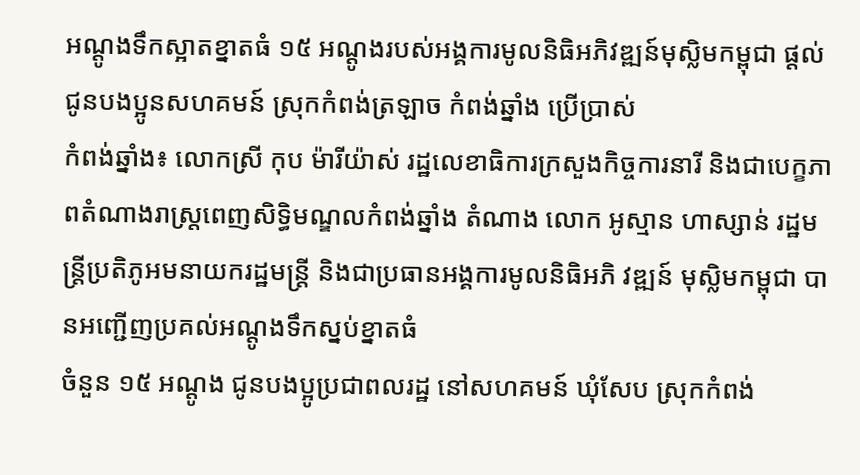អណ្ដូងទឹកស្អាតខ្នាតធំ ១៥ អណ្ដូងរបស់អង្គការមូលនិធិអភិវឌ្ឍន៍មុស្លិមកម្ពុជា ផ្ដល់ជូនបងប្អូនសហគមន៍ ស្រុកកំពង់ត្រឡាច កំពង់ឆ្នាំង ប្រើប្រាស់
កំពង់ឆ្នាំង៖ លោកស្រី កុប ម៉ារីយ៉ាស់ រដ្ឋលេខាធិការក្រសួងកិច្ចការនារី និងជាបេក្ខភាពតំណាងរាស្ត្រពេញសិទ្ធិមណ្ឌលកំពង់ឆ្នាំង តំណាង លោក អូស្មាន ហាស្សាន់ រដ្ឋមន្ត្រីប្រតិភូអមនាយករដ្ឋមន្ត្រី និងជាប្រធានអង្គការមូលនិធិអភិ វឌ្ឍន៍ មុស្លិមកម្ពុជា បានអញ្ជើញប្រគល់អណ្តូងទឹកស្នប់ខ្នាតធំ
ចំនួន ១៥ អណ្ដូង ជូនបងប្អូប្រជាពលរដ្ឋ នៅសហគមន៍ ឃុំសែប ស្រុកកំពង់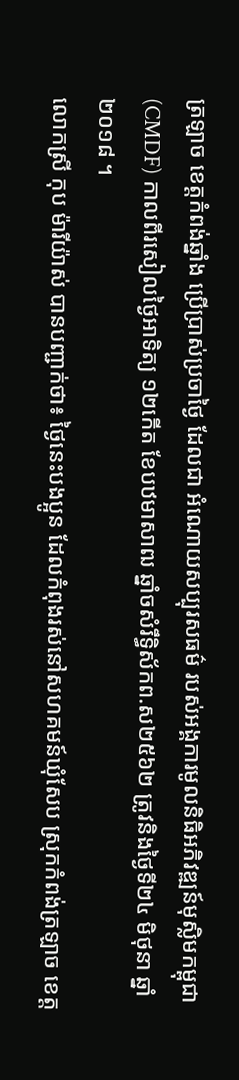ត្រឡាច ខេត្តកំពង់ឆ្នាំង ប្រើប្រាស់ប្រចាថ្ងៃ ដែលជា អំណោយសប្បុរសធម៌ របស់អង្គការមូលនិធិអភិវឌ្ឍន៍មុស្លិមកម្ពុជា(CMDF) កាលពីរសៀលថ្ងៃអាទិត្យ ១២កើត ខែបឋមាសាឍ ឆ្នាំចសំរឹទ្ធិស័កព.ស២៥៦២ ត្រូវនិងថ្ងៃទី២៤ មិថុនា ឆ្នាំ២០១៨ ។
លោកស្រី កុប ម៉ារីយ៉ាស់ បានបញ្ជាក់ថា៖ ថ្ងៃនេះបងប្អូន ដែលកំពុងរស់នៅសហគមន៍ឃុំសែប ស្រុកកំពង់ត្រឡាច ខេត្ត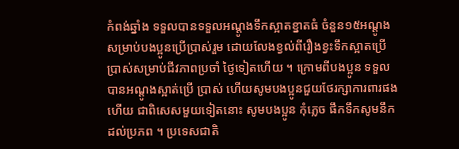កំពង់ឆ្នាំង ទទួលបានទទួលអណ្ដូងទឹកស្អាតខ្នាតធំ ចំនួន១៥អណ្ដូង សម្រាប់បងប្អូនប្រើប្រាស់រួម ដោយលែងខ្វល់ពីរឿងខ្វះទឹកស្អាតប្រើប្រាស់សម្រាប់ជីវភាពប្រចាំ ថ្ងៃទៀតហើយ ។ ក្រោមពីបងប្អូន ទទួលបានអណ្ដូងស្អាត់ប្រើ ប្រាស់ ហើយសូមបងប្អូនជួយថែរក្សាការពារផង ហើយ ជាពិសេសមួយទៀតនោះ សូមបងប្អូន កុំភ្លេច ផឹកទឹកសូមនឹកដល់ប្រភព ។ ប្រទេសជាតិ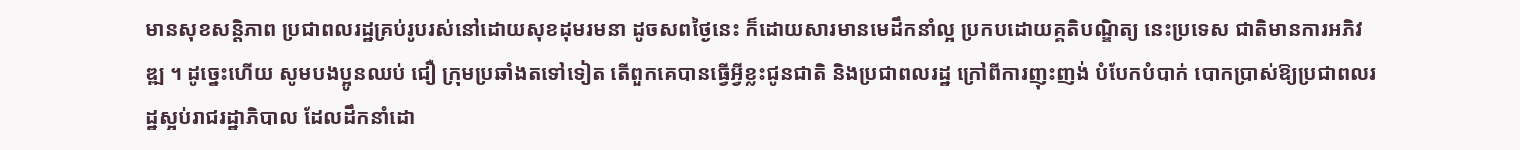មានសុខសន្ដិភាព ប្រជាពលរដ្ឋគ្រប់រូបរស់នៅដោយសុខដុមរមនា ដូចសពថ្ងៃនេះ ក៏ដោយសារមានមេដឹកនាំល្អ ប្រកបដោយគ្គតិបណ្ឌិត្យ នេះប្រទេស ជាតិមានការអភិវឌ្ឍ ។ ដូច្នេះហើយ សូមបងប្អូនឈប់ ជឿ ក្រុមប្រឆាំងតទៅទៀត តើពួកគេបានធ្វើអ្វីខ្លះជូនជាតិ និងប្រជាពលរដ្ឋ ក្រៅពីការញុះញង់ បំបែកបំបាក់ បោកប្រាស់ឱ្យប្រជាពលរដ្ឋស្អប់រាជរដ្ឋាភិបាល ដែលដឹកនាំដោ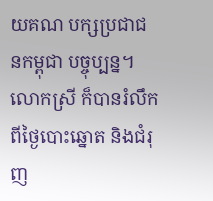យគណ បក្សប្រជាជនកម្ពុជា បច្ចុប្បន្ន។
លោកស្រី ក៏បានរំលឹកពីថ្ងៃបោះឆ្នោត និងជំរុញ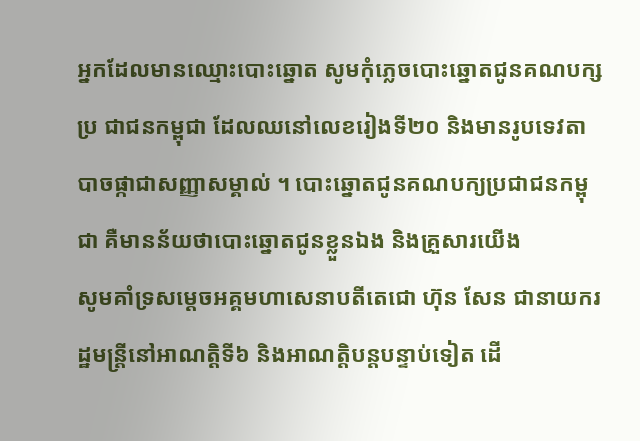អ្នកដែលមានឈ្មោះបោះឆ្នោត សូមកុំភ្លេចបោះឆ្នោតជូនគណបក្សប្រ ជាជនកម្ពុជា ដែលឈនៅលេខរៀងទី២០ និងមានរូបទេវតាបាចផ្កាជាសញ្ញាសម្គាល់ ។ បោះឆ្នោតជូនគណបក្យប្រជាជនកម្ពុជា គឺមានន័យថាបោះឆ្នោតជូនខ្លួនឯង និងគ្រួសារយើង
សូមគាំទ្រសម្តេចអគ្គមហាសេនាបតីតេជោ ហ៊ុន សែន ជានាយករដ្ឋមន្ត្រីនៅអាណត្តិទី៦ និងអាណត្តិបន្តបន្ទាប់ទៀត ដើ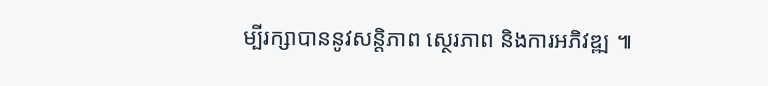ម្បីរក្សាបាននូវសន្តិភាព ស្ថេរភាព និងការអភិវឌ្ឍ ៕